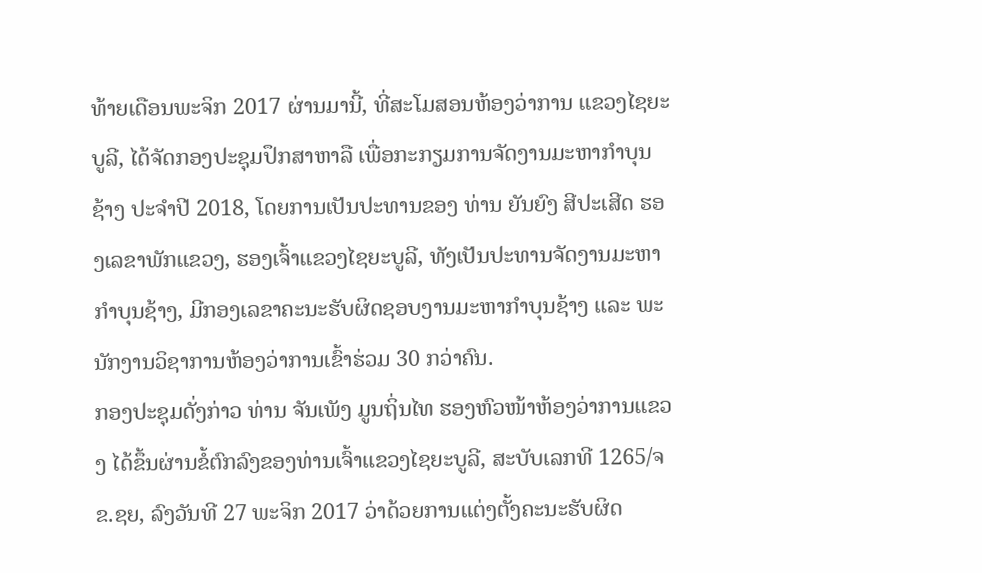ທ້າຍເດືອນພະຈິກ 2017 ຜ່ານມານີ້, ທີ່ສະໂມສອນຫ້ອງວ່າການ ແຂວງໄຊຍະບູລີ, ໄດ້ຈັດກອງປະຊຸມປຶກສາຫາລື ເພື່ອກະກຽມການຈັດງານມະຫາກໍາບຸນຊ້າງ ປະຈໍາປີ 2018, ໂດຍການເປັນປະທານຂອງ ທ່ານ ຍັນຍົງ ສີປະເສີດ ຮອງເລຂາພັກແຂວງ, ຮອງເຈົ້າແຂວງໄຊຍະບູລີ, ທັງເປັນປະທານຈັດງານມະຫາກໍາບຸນຊ້າງ, ມີກອງເລຂາຄະນະຮັບຜິດຊອບງານມະຫາກໍາບຸນຊ້າງ ແລະ ພະນັກງານວິຊາການຫ້ອງວ່າການເຂົ້າຮ່ວມ 30 ກວ່າຄົນ.
ກອງປະຊຸມດັ່ງກ່າວ ທ່ານ ຈັນເພັງ ມູນຖິ່ນໄທ ຮອງຫົວໜ້າຫ້ອງວ່າການແຂວງ ໄດ້ຂຶ້ນຜ່ານຂໍ້ຕົກລົງຂອງທ່ານເຈົ້າແຂວງໄຊຍະບູລີ, ສະບັບເລກທີ 1265/ຈຂ.ຊຍ, ລົງວັນທີ 27 ພະຈິກ 2017 ວ່າດ້ວຍການແຕ່ງຕັ້ງຄະນະຮັບຜິດ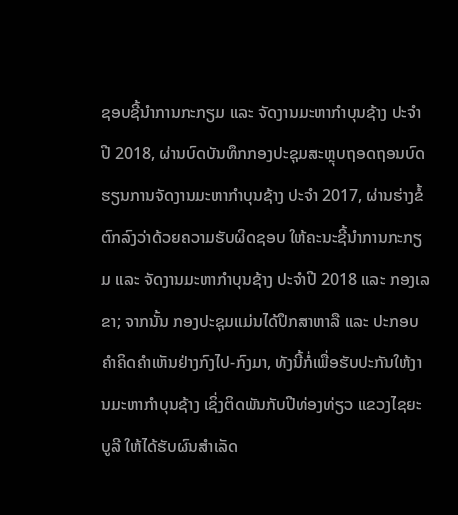ຊອບຊີ້ນໍາການກະກຽມ ແລະ ຈັດງານມະຫາກໍາບຸນຊ້າງ ປະຈໍາປີ 2018, ຜ່ານບົດບັນທຶກກອງປະຊຸມສະຫຼຸບຖອດຖອນບົດຮຽນການຈັດງານມະຫາກໍາບຸນຊ້າງ ປະຈໍາ 2017, ຜ່ານຮ່າງຂໍ້ຕົກລົງວ່າດ້ວຍຄວາມຮັບຜິດຊອບ ໃຫ້ຄະນະຊີ້ນໍາການກະກຽມ ແລະ ຈັດງານມະຫາກໍາບຸນຊ້າງ ປະຈໍາປີ 2018 ແລະ ກອງເລຂາ; ຈາກນັ້ນ ກອງປະຊຸມແມ່ນໄດ້ປຶກສາຫາລື ແລະ ປະກອບຄໍາຄິດຄໍາເຫັນຢ່າງກົງໄປ-ກົງມາ, ທັງນີ້ກໍ່ເພື່ອຮັບປະກັນໃຫ້ງານມະຫາກໍາບຸນຊ້າງ ເຊິ່ງຕິດພັນກັບປີທ່ອງທ່ຽວ ແຂວງໄຊຍະບູລີ ໃຫ້ໄດ້ຮັບຜົນສໍາເລັດ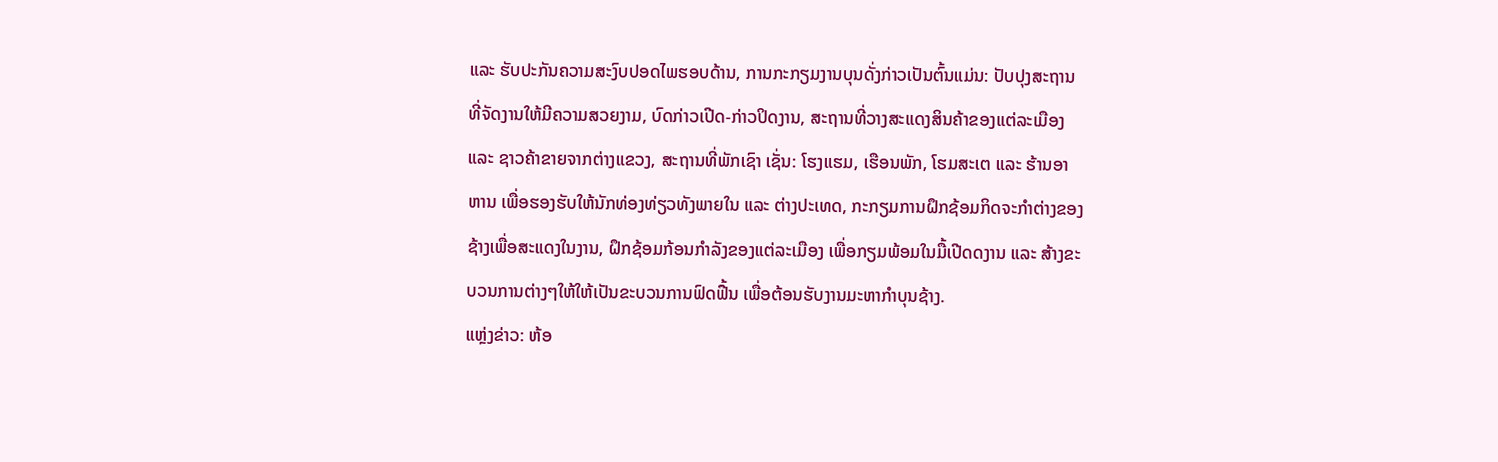ແລະ ຮັບປະກັນຄວາມສະງົບປອດໄພຮອບດ້ານ, ການກະກຽມງານບຸນດັ່ງກ່າວເປັນຕົ້ນແມ່ນ: ປັບປຸງສະຖານທີ່ຈັດງານໃຫ້ມີຄວາມສວຍງາມ, ບົດກ່າວເປີດ-ກ່າວປິດງານ, ສະຖານທີ່ວາງສະແດງສິນຄ້າຂອງແຕ່ລະເມືອງ ແລະ ຊາວຄ້າຂາຍຈາກຕ່າງແຂວງ, ສະຖານທີ່ພັກເຊົາ ເຊັ່ນ: ໂຮງແຮມ, ເຮືອນພັກ, ໂຮມສະເຕ ແລະ ຮ້ານອາຫານ ເພື່ອຮອງຮັບໃຫ້ນັກທ່ອງທ່ຽວທັງພາຍໃນ ແລະ ຕ່າງປະເທດ, ກະກຽມການຝຶກຊ້ອມກິດຈະກໍາຕ່າງຂອງຊ້າງເພື່ອສະແດງໃນງານ, ຝຶກຊ້ອມກ້ອນກໍາລັງຂອງແຕ່ລະເມືອງ ເພື່ອກຽມພ້ອມໃນມື້ເປີດດງານ ແລະ ສ້າງຂະບວນການຕ່າງໆໃຫ້ໃຫ້ເປັນຂະບວນການຟົດຟື້ນ ເພື່ອຕ້ອນຮັບງານມະຫາກໍາບຸນຊ້າງ.
ແຫຼ່ງຂ່າວ: ຫ້ອ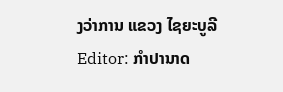ງວ່າການ ແຂວງ ໄຊຍະບູລີ
Editor: ກຳປານາດ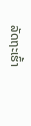ລັດຖະເຮົ້າ